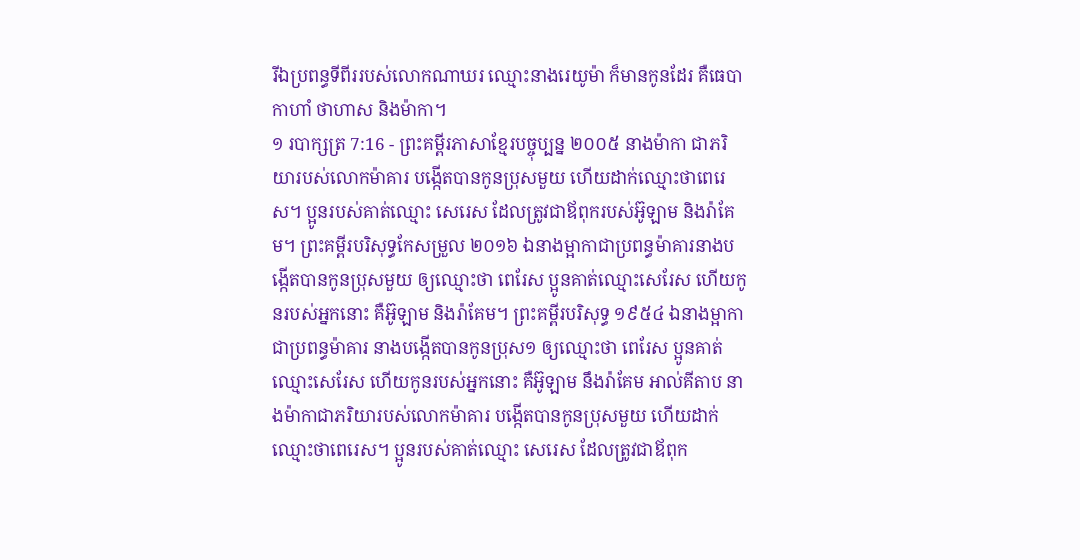រីឯប្រពន្ធទីពីររបស់លោកណាឃរ ឈ្មោះនាងរេយូម៉ា ក៏មានកូនដែរ គឺធេបា កាហាំ ថាហាស និងម៉ាកា។
១ របាក្សត្រ 7:16 - ព្រះគម្ពីរភាសាខ្មែរបច្ចុប្បន្ន ២០០៥ នាងម៉ាកា ជាភរិយារបស់លោកម៉ាគារ បង្កើតបានកូនប្រុសមួយ ហើយដាក់ឈ្មោះថាពេរេស។ ប្អូនរបស់គាត់ឈ្មោះ សេរេស ដែលត្រូវជាឪពុករបស់អ៊ូឡាម និងរ៉ាគែម។ ព្រះគម្ពីរបរិសុទ្ធកែសម្រួល ២០១៦ ឯនាងម្អាកាជាប្រពន្ធម៉ាគារនាងបង្កើតបានកូនប្រុសមួយ ឲ្យឈ្មោះថា ពេរែស ប្អូនគាត់ឈ្មោះសេរែស ហើយកូនរបស់អ្នកនោះ គឺអ៊ូឡាម និងរ៉ាគែម។ ព្រះគម្ពីរបរិសុទ្ធ ១៩៥៤ ឯនាងម្អាកាជាប្រពន្ធម៉ាគារ នាងបង្កើតបានកូនប្រុស១ ឲ្យឈ្មោះថា ពេរែស ប្អូនគាត់ឈ្មោះសេរែស ហើយកូនរបស់អ្នកនោះ គឺអ៊ូឡាម នឹងរ៉ាគែម អាល់គីតាប នាងម៉ាកាជាភរិយារបស់លោកម៉ាគារ បង្កើតបានកូនប្រុសមួយ ហើយដាក់ឈ្មោះថាពេរេស។ ប្អូនរបស់គាត់ឈ្មោះ សេរេស ដែលត្រូវជាឪពុក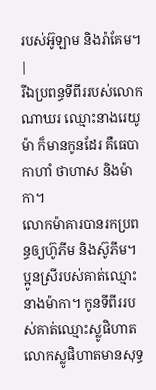របស់អ៊ូឡាម និងរ៉ាគែម។ |
រីឯប្រពន្ធទីពីររបស់លោកណាឃរ ឈ្មោះនាងរេយូម៉ា ក៏មានកូនដែរ គឺធេបា កាហាំ ថាហាស និងម៉ាកា។
លោកម៉ាគារបានរកប្រពន្ធឲ្យហ៊ូភីម និងស៊ូភីម។ ប្អូនស្រីរបស់គាត់ឈ្មោះនាងម៉ាកា។ កូនទីពីររបស់គាត់ឈ្មោះស្លូផិហាត លោកស្លូផិហាតមានសុទ្ធ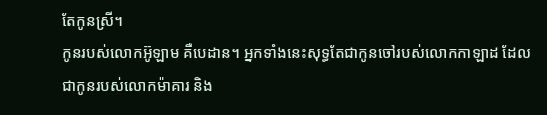តែកូនស្រី។
កូនរបស់លោកអ៊ូឡាម គឺបេដាន។ អ្នកទាំងនេះសុទ្ធតែជាកូនចៅរបស់លោកកាឡាដ ដែលជាកូនរបស់លោកម៉ាគារ និង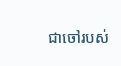ជាចៅរបស់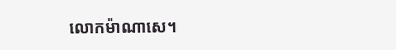លោកម៉ាណាសេ។